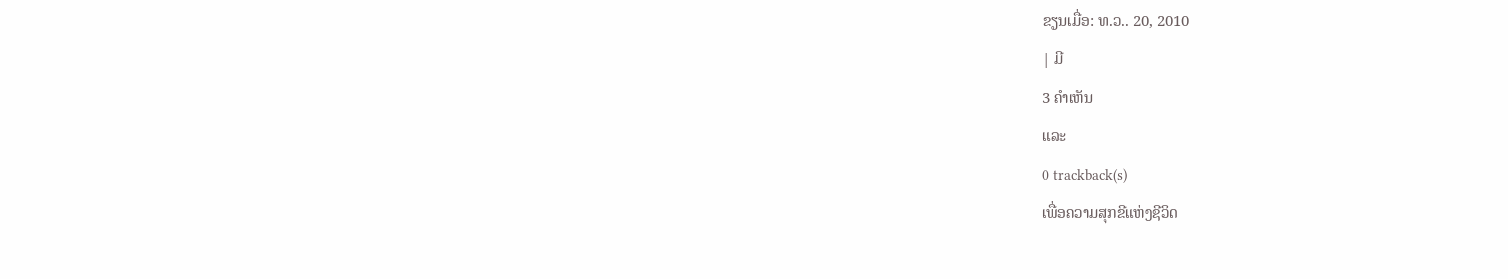ຂຽນເມື່ອ: ທ.ວ.. 20, 2010
| ມີ
3 ຄຳເຫັນ
ແລະ
0 trackback(s)
ເພື່ອຄວາມສຸກຂີແຫ່ງຊີວິດ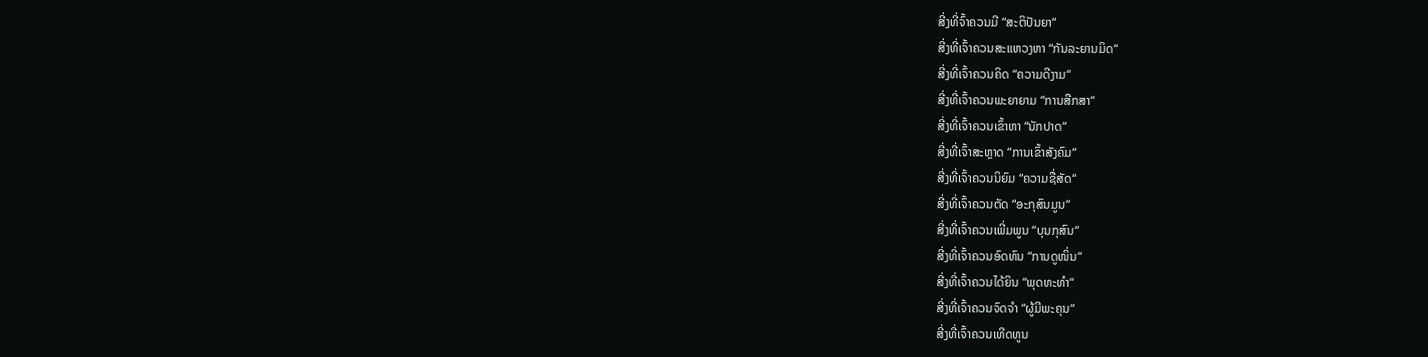ສີ່ງທີ່ຈົ້າຄວນມີ “ສະຕິປັນຍາ“
ສີ່ງທີ່ເຈົ້າຄວນສະແຫວງຫາ “ກັນລະຍານມິດ“
ສີ່ງທີ່ເຈົ້າຄວນຄິດ “ຄວາມດີງາມ“
ສີ່ງທີ່ເຈົ້າຄວນພະຍາຍາມ “ການສືກສາ“
ສີ່ງທີ່ເຈົ້າຄວນເຂົ້າຫາ “ນັກປາດ“
ສີ່ງທີ່ເຈົ້າສະຫຼາດ “ການເຂົ້າສັງຄົມ“
ສີ່ງທີ່ເຈົ້າຄວນນິຍົມ “ຄວາມຊື່ສັດ“
ສີ່ງທີ່ເຈົ້າຄວນຕັດ “ອະກຸສົນມູນ“
ສີ່ງທີ່ເຈົ້າຄວນເພີ່ມພູນ “ບຸນກຸສົນ“
ສີ່ງທີ່ເຈົ້າຄວນອົດທົນ “ການດູໜິ່ນ“
ສີ່ງທີ່ເຈົ້າຄວນໄດ້ຍິນ “ພຸດທະທຳ“
ສີ່ງທີ່ເຈົ້າຄວນຈົດຈຳ “ຜູ້ມີພະຄຸນ“
ສີ່ງທີ່ເຈົ້າຄວນເທີດທູນ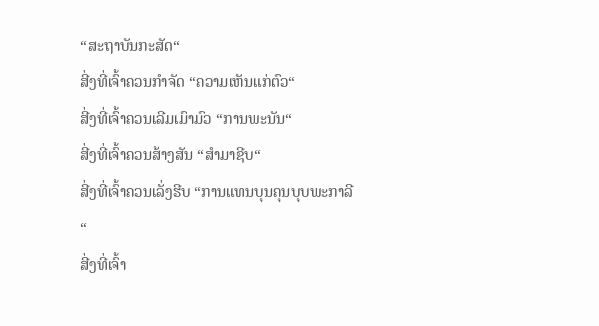“ສະຖາບັນກະສັດ“
ສີ່ງທີ່ເຈົ້າຄວນກຳຈັດ “ຄວາມເຫັນແກ່ຕົວ“
ສີ່ງທີ່ເຈົ້າຄວນເລີມເມົາມົວ “ການພະນັນ“
ສີ່ງທີ່ເຈົ້າຄວນສ້າງສັນ “ສຳມາຊີບ“
ສີ່ງທີ່ເຈົ້າຄວນເລັ່ງຮີບ “ການແທນບຸນຄຸນບຸບພະກາລີ“
ສີ່ງທີ່ເຈົ້າ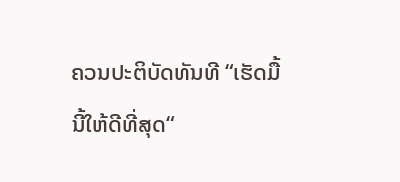ຄວນປະຕິບັດທັນທີ “ເຮັດມື້ນີ້ໃຫ້ດີທີ່ສຸດ“